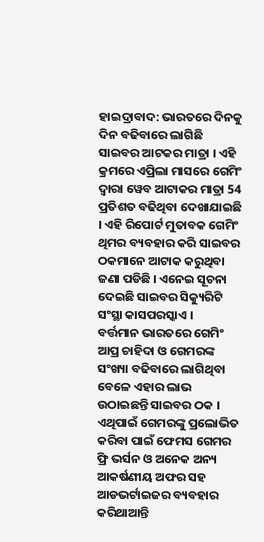ହାଇଦ୍ରାବାଦ: ଭାରତରେ ଦିନକୁ ଦିନ ବଢିବାରେ ଲାଗିଛି ସାଇବର ଆଟକର ମାତ୍ରା । ଏହି କ୍ରମରେ ଏପ୍ରିଲା ମାସରେ ଗେମିଂ ଦ୍ବାରା ୱେବ ଆଟାକର ମାତ୍ରା 54 ପ୍ରତିଶତ ବଢିଥିବା ଦେଖାଯାଇଛି । ଏହି ରିପୋର୍ଟ ମୁତାବକ ଗେମିଂ ଥିମର ବ୍ୟବହାର କରି ସାଇବର ଠକମାନେ ଆଟାକ କରୁଥିବା ଜଣା ପଡିଛି । ଏନେଇ ସୂଚନା ଦେଇଛି ସାଇବର ସିକ୍ୟୁରିଟି ସଂସ୍ଥା କାସପରସ୍କାଏ ।
ବର୍ତ୍ତମାନ ଭାରତରେ ଗେମିଂ ଆପ୍ର ଚାହିଦା ଓ ଗେମରଙ୍କ ସଂଖ୍ୟା ବଢିବାରେ ଲାଗିଥିବା ବେଳେ ଏହାର ଲାଭ ଉଠାଇଛନ୍ତି ସାଇବର ଠକ । ଏଥିପାଇଁ ଗେମରଙ୍କୁ ପ୍ରଲୋଭିତ କରିବା ପାଇଁ ଫେମସ ଗେମର ଫ୍ରି ଭର୍ସନ ଓ ଅନେକ ଅନ୍ୟ ଆକର୍ଷଣୀୟ ଅଫର ସହ ଆଡଭର୍ଟାଇଜର ବ୍ୟବହାର କରିଥାଆନ୍ତି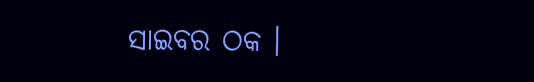ସାଇବର ଠକ ।